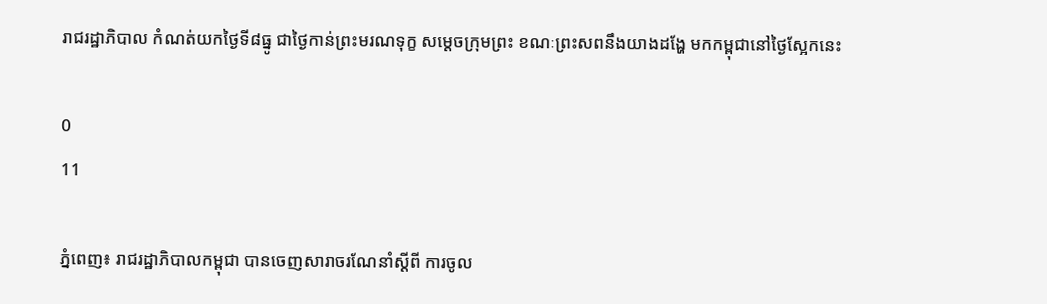រាជរដ្ឋាភិបាល កំណត់យកថ្ងៃទី៨ធ្នូ ជាថ្ងៃកាន់ព្រះមរណទុក្ខ សម្ដេចក្រុមព្រះ ខណៈព្រះសពនឹងយាងដង្ហែ មកកម្ពុជានៅថ្ងៃស្អែកនេះ

0
11

ភ្នំពេញ៖ រាជរដ្ឋាភិបាលកម្ពុជា បានចេញសារាចរណែនាំស្ដីពី ការចូល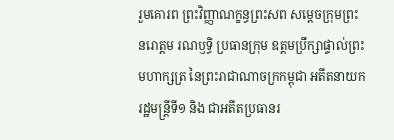រួមគោរព ព្រះវិញ្ញាណក្ខន្ធព្រះសព សម្ដេចក្រុមព្រះ នរោត្ដម រណឫទ្ធិ ប្រធានក្រុម ឧត្ដមប្រឹក្សាផ្ទាល់ព្រះមហាក្សត្រ នៃព្រះរាជាណាចក្រកម្ពុជា អតីតនាយករដ្ឋមន្ត្រីទី១ និង ជាអតីតប្រធានរ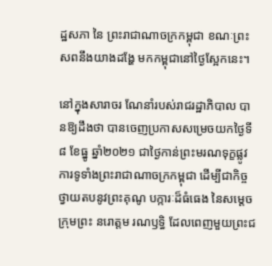ដ្ឋសភា នៃ ព្រះរាជាណាចក្រកម្ពុជា ខណៈព្រះសពនឹងយាងដង្ហែ មកកម្ពុជានៅថ្ងៃស្អែកនេះ។

នៅក្នុងសារាចរ ណែនាំរបស់រាជរដ្ឋាភិបាល បានឱ្យដឹងថា បានចេញប្រកាសសម្រេចយកថ្ងៃទី៨ ខែធ្នូ ឆ្នាំ២០២១ ជាថ្ងៃកាន់ព្រះមរណទុក្ខផ្លូវការទូទាំងព្រះរាជាណាចក្រកម្ពុជា ដើម្បីជាកិច្ចថ្វាយតបនូវព្រះគុណូ បក្ការៈដ៏ធំធេង នៃសម្តេចក្រុមព្រះ នរោត្តម រណឫទ្ធិ ដែលពេញមួយព្រះជ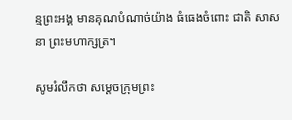ន្មព្រះអង្គ មានគុណបំណាច់យ៉ាង ធំធេងចំពោះ ជាតិ សាសនា ព្រះមហាក្សត្រ។

សូមរំលឹកថា សម្តេចក្រុមព្រះ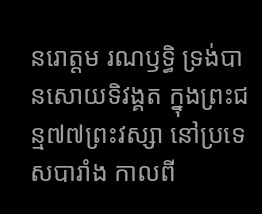នរោត្តម រណឫទ្ធិ ទ្រង់បានសោយទិវង្គត ក្នុងព្រះជន្ម៧៧ព្រះវស្សា នៅប្រទេសបារាំង កាលពី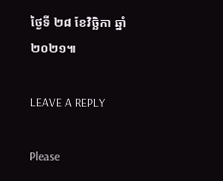ថ្ងៃទី ២៨ ខែវិច្ឆិកា ឆ្នាំ២០២១៕

LEAVE A REPLY

Please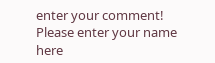enter your comment!
Please enter your name here